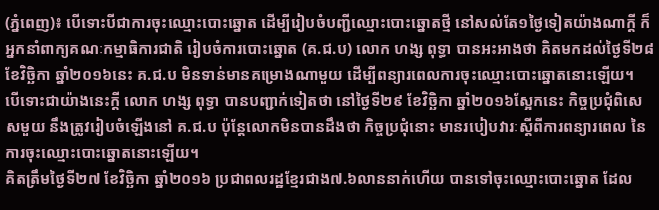(ភ្នំពេញ)៖ បើទោះបីជាការចុះឈ្មោះបោះឆ្នោត ដើម្បីរៀបចំបញ្ជីឈ្មោះបោះឆ្នោតថ្មី នៅសល់តែ១ថ្ងៃទៀតយ៉ាងណាក្ដី ក៏អ្នកនាំពាក្យគណៈកម្មាធិការជាតិ រៀបចំការបោះឆ្នោត (គ.ជ.ប) លោក ហង្ស ពុទ្ធា បានអះអាងថា គិតមកដល់ថ្ងៃទី២៨ ខែវិច្ឆិកា ឆ្នាំ២០១៦នេះ គ.ជ.ប មិនទាន់មានគម្រោងណាមួយ ដើម្បីពន្យារពេលការចុះឈ្មោះបោះឆ្នោតនោះឡើយ។
បើទោះជាយ៉ាងនេះក្ដី លោក ហង្ស ពុទ្ធា បានបញ្ជាក់ទៀតថា នៅថ្ងៃទី២៩ ខែវិច្ឆិកា ឆ្នាំ២០១៦ស្អែកនេះ កិច្ចប្រជុំពិសេសមួយ នឹងត្រូវរៀបចំឡើងនៅ គ.ជ.ប ប៉ុន្ដែលោកមិនបានដឹងថា កិច្ចប្រជុំនោះ មានរបៀបវារៈស្តីពីការពន្យារពេល នៃការចុះឈ្មោះបោះឆ្នោតនោះឡើយ។
គិតត្រឹមថ្ងៃទី២៧ ខែវិច្ឆិកា ឆ្នាំ២០១៦ ប្រជាពលរដ្ឋខ្មែរជាង៧.៦លាននាក់ហើយ បានទៅចុះឈ្មោះបោះឆ្នោត ដែល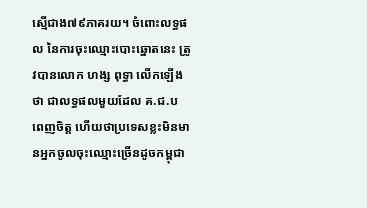ស្មើជាង៧៩ភាគរយ។ ចំពោះលទ្ធផល នៃការចុះឈ្មោះបោះឆ្នោតនេះ ត្រូវបានលោក ហង្ស ពុទ្ធា លើកឡើងថា ជាលទ្ធផលមួយដែល គ.ជ.ប ពេញចិត្ត ហើយថាប្រទេសខ្លះមិនមានអ្នកចូលចុះឈ្មោះច្រើនដូចកម្ពុជា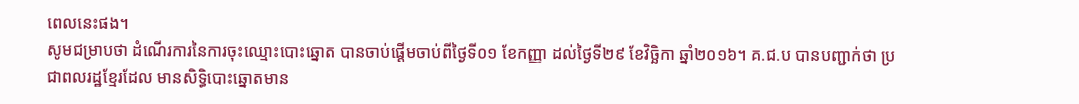ពេលនេះផង។
សូមជម្រាបថា ដំណើរការនៃការចុះឈ្មោះបោះឆ្នោត បានចាប់ផ្ដើមចាប់ពីថ្ងៃទី០១ ខែកញ្ញា ដល់ថ្ងៃទី២៩ ខែវិច្ឆិកា ឆ្នាំ២០១៦។ គ.ជ.ប បានបញ្ជាក់ថា ប្រជាពលរដ្ឋខែ្មរដែល មានសិទ្ធិបោះឆ្នោតមាន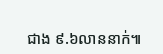ជាង ៩.៦លាននាក់៕